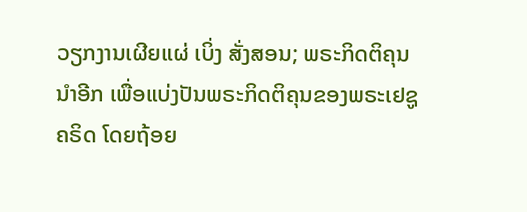ວຽກງານເຜີຍແຜ່ ເບິ່ງ ສັ່ງສອນ; ພຣະກິດຕິຄຸນ ນຳອີກ ເພື່ອແບ່ງປັນພຣະກິດຕິຄຸນຂອງພຣະເຢຊູຄຣິດ ໂດຍຖ້ອຍ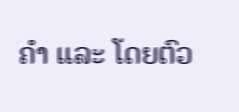ຄຳ ແລະ ໂດຍຕົວ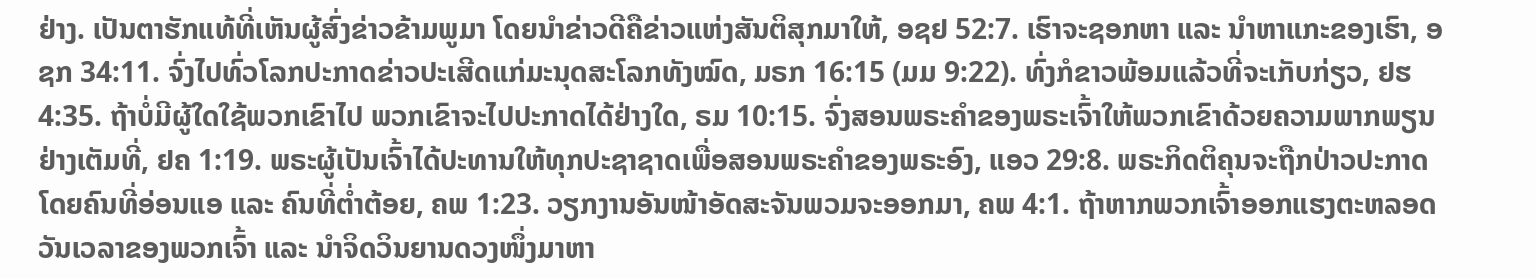ຢ່າງ. ເປັນຕາຮັກແທ້ທີ່ເຫັນຜູ້ສົ່ງຂ່າວຂ້າມພູມາ ໂດຍນຳຂ່າວດີຄືຂ່າວແຫ່ງສັນຕິສຸກມາໃຫ້, ອຊຢ 52:7. ເຮົາຈະຊອກຫາ ແລະ ນຳຫາແກະຂອງເຮົາ, ອຊກ 34:11. ຈົ່ງໄປທົ່ວໂລກປະກາດຂ່າວປະເສີດແກ່ມະນຸດສະໂລກທັງໝົດ, ມຣກ 16:15 (ມມ 9:22). ທົ່ງກໍຂາວພ້ອມແລ້ວທີ່ຈະເກັບກ່ຽວ, ຢຮ 4:35. ຖ້າບໍ່ມີຜູ້ໃດໃຊ້ພວກເຂົາໄປ ພວກເຂົາຈະໄປປະກາດໄດ້ຢ່າງໃດ, ຣມ 10:15. ຈົ່ງສອນພຣະຄຳຂອງພຣະເຈົ້າໃຫ້ພວກເຂົາດ້ວຍຄວາມພາກພຽນຢ່າງເຕັມທີ່, ຢຄ 1:19. ພຣະຜູ້ເປັນເຈົ້າໄດ້ປະທານໃຫ້ທຸກປະຊາຊາດເພື່ອສອນພຣະຄຳຂອງພຣະອົງ, ແອວ 29:8. ພຣະກິດຕິຄຸນຈະຖືກປ່າວປະກາດໂດຍຄົນທີ່ອ່ອນແອ ແລະ ຄົນທີ່ຕ່ຳຕ້ອຍ, ຄພ 1:23. ວຽກງານອັນໜ້າອັດສະຈັນພວມຈະອອກມາ, ຄພ 4:1. ຖ້າຫາກພວກເຈົ້າອອກແຮງຕະຫລອດວັນເວລາຂອງພວກເຈົ້າ ແລະ ນຳຈິດວິນຍານດວງໜຶ່ງມາຫາ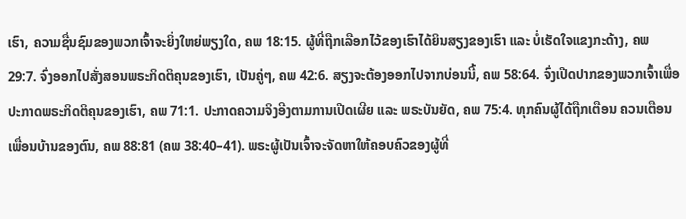ເຮົາ, ຄວາມຊື່ນຊົມຂອງພວກເຈົ້າຈະຍິ່ງໃຫຍ່ພຽງໃດ, ຄພ 18:15. ຜູ້ທີ່ຖືກເລືອກໄວ້ຂອງເຮົາໄດ້ຍິນສຽງຂອງເຮົາ ແລະ ບໍ່ເຮັດໃຈແຂງກະດ້າງ, ຄພ 29:7. ຈົ່ງອອກໄປສັ່ງສອນພຣະກິດຕິຄຸນຂອງເຮົາ, ເປັນຄູ່ໆ, ຄພ 42:6. ສຽງຈະຕ້ອງອອກໄປຈາກບ່ອນນີ້, ຄພ 58:64. ຈົ່ງເປີດປາກຂອງພວກເຈົ້າເພື່ອປະກາດພຣະກິດຕິຄຸນຂອງເຮົາ, ຄພ 71:1. ປະກາດຄວາມຈິງອີງຕາມການເປີດເຜີຍ ແລະ ພຣະບັນຍັດ, ຄພ 75:4. ທຸກຄົນຜູ້ໄດ້ຖືກເຕືອນ ຄວນເຕືອນເພື່ອນບ້ານຂອງຕົນ, ຄພ 88:81 (ຄພ 38:40–41). ພຣະຜູ້ເປັນເຈົ້າຈະຈັດຫາໃຫ້ຄອບຄົວຂອງຜູ້ທີ່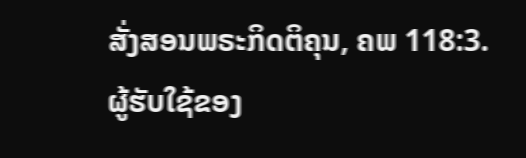ສັ່ງສອນພຣະກິດຕິຄຸນ, ຄພ 118:3. ຜູ້ຮັບໃຊ້ຂອງ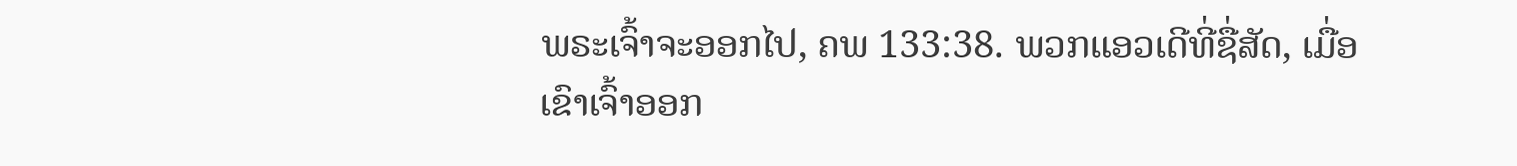ພຣະເຈົ້າຈະອອກໄປ, ຄພ 133:38. ພວກແອວເດີທີ່ຊື່ສັດ, ເມື່ອເຂົາເຈົ້າອອກ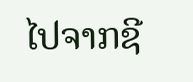ໄປຈາກຊີ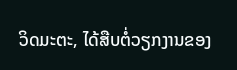ວິດມະຕະ, ໄດ້ສືບຕໍ່ວຽກງານຂອງ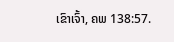ເຂົາເຈົ້າ, ຄພ 138:57.